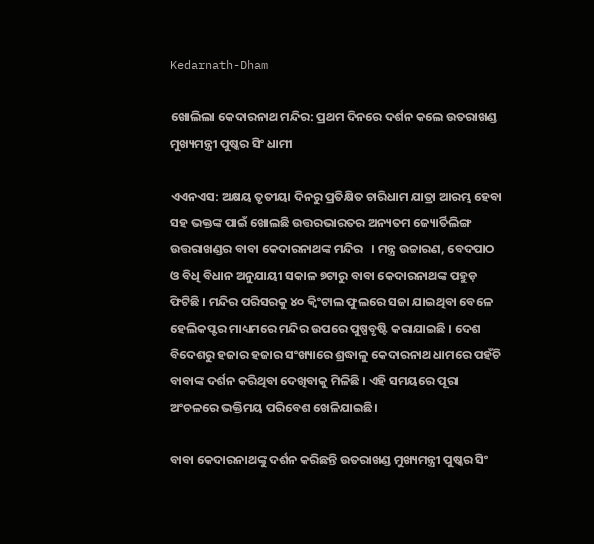Kedarnath-Dham

ଖୋଲିଲା କେଦାରନାଥ ମନ୍ଦିର: ପ୍ରଥମ ଦିନରେ ଦର୍ଶନ କଲେ ଉତରାଖଣ୍ଡ ମୁଖ୍ୟମନ୍ତ୍ରୀ ପୁଷ୍କର ସିଂ ଧାମୀ

ଏଏନଏସ: ଅକ୍ଷୟ ତୃତୀୟା ଦିନରୁ ପ୍ରତିକ୍ଷିତ ଚାରିଧାମ ଯାତ୍ରା ଆରମ୍ଭ ହେବା ସହ ଭକ୍ତଙ୍କ ପାଇଁ ଖୋଲଛି ଉତ୍ତରଭାରତର ଅନ୍ୟତମ ଜ୍ୟୋର୍ତିଲିଙ୍ଗ ଉତ୍ତରାଖଣ୍ଡର ବାବା କେଦାରନାଥଙ୍କ ମନ୍ଦିର   । ମନ୍ତ୍ର ଉଚ୍ଚାରଣ, ବେଦପାଠ ଓ ବିଧି ବିଧାନ ଅନୁଯାୟୀ ସକାଳ ୭ଟାରୁ ବାବା କେଦାରନାଥଙ୍କ ପହୁଡ଼ ଫିଟିଛି । ମନ୍ଦିର ପରିସରକୁ ୪୦ କ୍ୱିଂଟାଲ ଫୁଲରେ ସଜା ଯାଇଥିବା ବେଳେ ହେଲିକପ୍ଟର ମାଧ୍ୟମରେ ମନ୍ଦିର ଉପରେ ପୁଷ୍ପବୃଷ୍ଟି କରାଯାଇଛି । ଦେଶ ବିଦେଶରୁ ହଜାର ହଜାର ସଂଖ୍ୟାରେ ଶ୍ରଦ୍ଧାଳୁ କେଦାରନାଥ ଧାମରେ ପହଁଚି ବାବାଙ୍କ ଦର୍ଶନ କରିଥିବା ଦେଖିବାକୁ ମିଳିଛି । ଏହି ସମୟରେ ପୂରା ଅଂଚଳରେ ଭକ୍ତିମୟ ପରିବେଶ ଖେଳିଯାଇଛି।

ବାବା କେଦାରନାଥଙ୍କୁ ଦର୍ଶନ କରିଛନ୍ତି ଉତରାଖଣ୍ଡ ମୁଖ୍ୟମନ୍ତ୍ରୀ ପୁଷ୍କର ସିଂ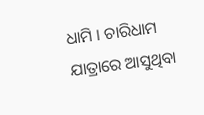ଧାମି । ଚାରିଧାମ ଯାତ୍ରାରେ ଆସୁଥିବା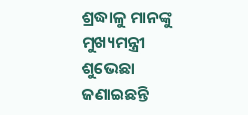ଶ୍ରଦ୍ଧାଳୁ ମାନଙ୍କୁ ମୁଖ୍ୟମନ୍ତ୍ରୀ ଶୁଭେଛା ଜଣାଇଛନ୍ତି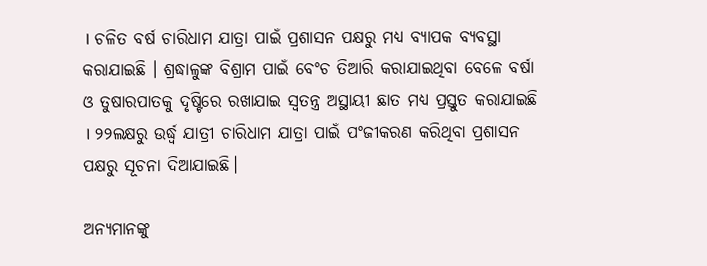। ଚଳିତ ବର୍ଷ ଚାରିଧାମ ଯାତ୍ରା ପାଇଁ ପ୍ରଶାସନ ପକ୍ଷରୁ ମଧ୍ୟ ବ୍ୟାପକ ବ୍ୟବସ୍ଥା କରାଯାଇଛି । ଶ୍ରଦ୍ଧାଳୁଙ୍କ ବିଶ୍ରାମ ପାଇଁ ବେଂଚ ତିଆରି କରାଯାଇଥିବା ବେଳେ ବର୍ଷା ଓ ତୁଷାରପାତକୁ ଦୃଷ୍ଟିରେ ରଖାଯାଇ ସ୍ୱତନ୍ତ୍ର ଅସ୍ଥାୟୀ ଛାତ ମଧ୍ୟ ପ୍ରସ୍ତୁତ କରାଯାଇଛି । ୨୨ଲକ୍ଷରୁ ଉର୍ଦ୍ଧ୍ୱ ଯାତ୍ରୀ ଚାରିଧାମ ଯାତ୍ରା ପାଇଁ ପଂଜୀକରଣ କରିଥିବା ପ୍ରଶାସନ ପକ୍ଷରୁ ସୂଚନା ଦିଆଯାଇଛି।

ଅନ୍ୟମାନଙ୍କୁ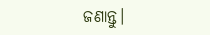ଜଣାନ୍ତୁ।